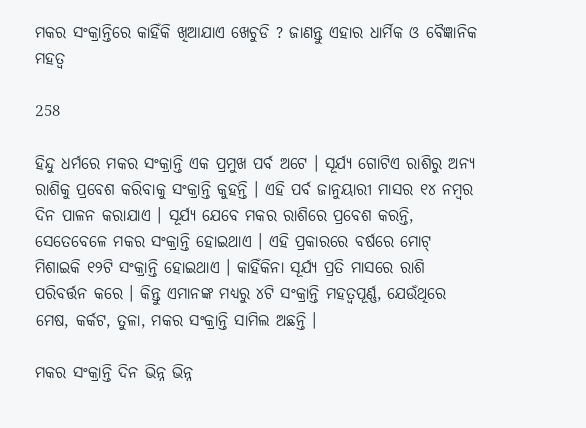ମକର ସଂକ୍ରାନ୍ତିରେ କାହିଁକି ଖିଆଯାଏ ଖେଚୁଡି ? ଜାଣନ୍ତୁ ଏହାର ଧାର୍ମିକ ଓ ବୈଜ୍ଞାନିକ ମହତ୍ୱ

258

ହିନ୍ଦୁ ଧର୍ମରେ ମକର ସଂକ୍ରାନ୍ତି ଏକ ପ୍ରମୁଖ ପର୍ବ ଅଟେ । ସୂର୍ଯ୍ୟ ଗୋଟିଏ ରାଶିରୁ ଅନ୍ୟ ରାଶିକୁ ପ୍ରବେଶ କରିବାକୁ ସଂକ୍ରାନ୍ତି କୁହନ୍ତି । ଏହି ପର୍ବ ଜାନୁୟାରୀ ମାସର ୧୪ ନମ୍ବର ଦିନ ପାଳନ କରାଯାଏ । ସୂର୍ଯ୍ୟ ଯେବେ ମକର ରାଶିରେ ପ୍ରବେଶ କରନ୍ତି, ସେତେବେଳେ ମକର ସଂକ୍ରାନ୍ତି ହୋଇଥାଏ । ଏହି ପ୍ରକାରରେ ବର୍ଷରେ ମୋଟ୍ ମିଶାଇକି ୧୨ଟି ସଂକ୍ରାନ୍ତି ହୋଇଥାଏ । କାହିଁକିନା ସୂର୍ଯ୍ୟ ପ୍ରତି ମାସରେ ରାଶି ପରିବର୍ତ୍ତନ କରେ । କିନ୍ତୁ ଏମାନଙ୍କ ମଧ୍ୟରୁ ୪ଟି ସଂକ୍ରାନ୍ତି ମହତ୍ୱପୂର୍ଣ୍ଣ, ଯେଉଁଥିରେ ମେଷ, କର୍କଟ, ତୁଳା, ମକର ସଂକ୍ରାନ୍ତି ସାମିଲ ଅଛନ୍ତି ।

ମକର ସଂକ୍ରାନ୍ତି ଦିନ ଭିନ୍ନ ଭିନ୍ନ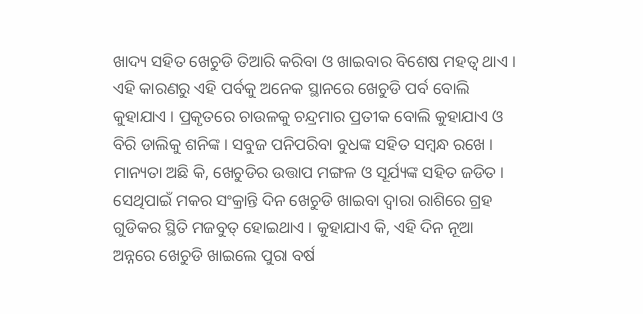ଖାଦ୍ୟ ସହିତ ଖେଚୁଡି ତିଆରି କରିବା ଓ ଖାଇବାର ବିଶେଷ ମହତ୍ୱ ଥାଏ । ଏହି କାରଣରୁ ଏହି ପର୍ବକୁ ଅନେକ ସ୍ଥାନରେ ଖେଚୁଡି ପର୍ବ ବୋଲି କୁହାଯାଏ । ପ୍ରକୃତରେ ଚାଉଳକୁ ଚନ୍ଦ୍ରମାର ପ୍ରତୀକ ବୋଲି କୁହାଯାଏ ଓ ବିରି ଡାଲିକୁ ଶନିଙ୍କ । ସବୁଜ ପନିପରିବା ବୁଧଙ୍କ ସହିତ ସମ୍ବନ୍ଧ ରଖେ । ମାନ୍ୟତା ଅଛି କି, ଖେଚୁଡିର ଉତ୍ତାପ ମଙ୍ଗଳ ଓ ସୂର୍ଯ୍ୟଙ୍କ ସହିତ ଜଡିତ । ସେଥିପାଇଁ ମକର ସଂକ୍ରାନ୍ତି ଦିନ ଖେଚୁଡି ଖାଇବା ଦ୍ୱାରା ରାଶିରେ ଗ୍ରହ ଗୁଡିକର ସ୍ଥିତି ମଜବୁତ୍ ହୋଇଥାଏ । କୁହାଯାଏ କି, ଏହି ଦିନ ନୂଆ ଅନ୍ନରେ ଖେଚୁଡି ଖାଇଲେ ପୁରା ବର୍ଷ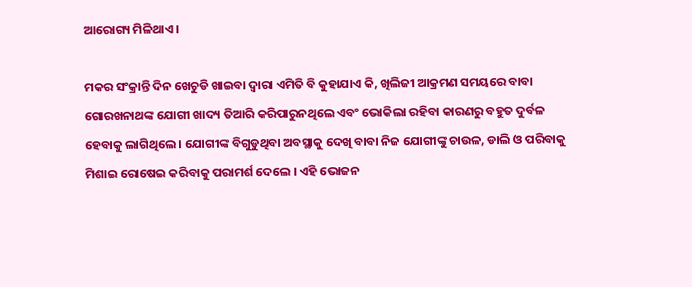ଆରୋଗ୍ୟ ମିଳିଥାଏ ।

ମକର ସଂକ୍ରାନ୍ତି ଦିନ ଖେଚୁଡି ଖାଇବା ଦ୍ୱାରା ଏମିତି ବି କୁହାଯାଏ କି, ଖିଲିଜୀ ଆକ୍ରମଣ ସମୟରେ ବାବା ଗୋରଖନାଥଙ୍କ ଯୋଗୀ ଖାଦ୍ୟ ତିଆରି କରିପାରୁନଥିଲେ ଏବଂ ଭୋକିଲା ରହିବା କାରଣରୁ ବହୁତ ଦୁର୍ବଳ ହେବାକୁ ଲାଗିଥିଲେ । ଯୋଗୀଙ୍କ ବିଗୁଡୁଥିବା ଅବସ୍ଥାକୁ ଦେଖି ବାବା ନିଜ ଯୋଗୀଙ୍କୁ ଚାଉଳ, ଡାଲି ଓ ପରିବାକୁ ମିଶାଇ ରୋଷେଇ କରିବାକୁ ପରାମର୍ଶ ଦେଲେ । ଏହି ଭୋଜନ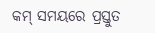କମ୍ ସମୟରେ ପ୍ରସ୍ତୁତ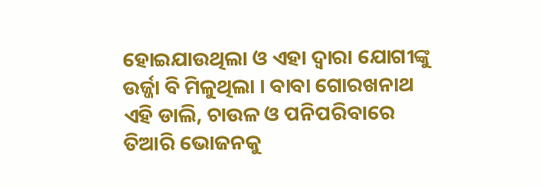ହୋଇଯାଉଥିଲା ଓ ଏହା ଦ୍ୱାରା ଯୋଗୀଙ୍କୁ ଉର୍ଜ୍ଜା ବି ମିଳୁଥିଲା । ବାବା ଗୋରଖନାଥ ଏହି ଡାଲି, ଚାଉଳ ଓ ପନିପରିବାରେ ତିଆରି ଭୋଜନକୁ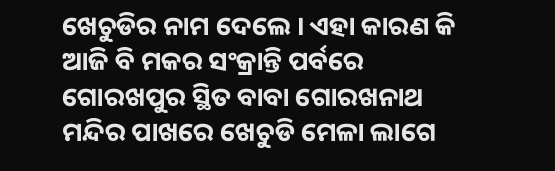ଖେଚୁଡିର ନାମ ଦେଲେ । ଏହା କାରଣ କି ଆଜି ବି ମକର ସଂକ୍ରାନ୍ତି ପର୍ବରେ ଗୋରଖପୁର ସ୍ଥିତ ବାବା ଗୋରଖନାଥ ମନ୍ଦିର ପାଖରେ ଖେଚୁଡି ମେଳା ଲାଗେ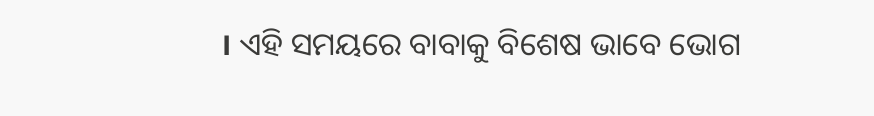। ଏହି ସମୟରେ ବାବାକୁ ବିଶେଷ ଭାବେ ଭୋଗ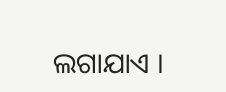ଲଗାଯାଏ ।